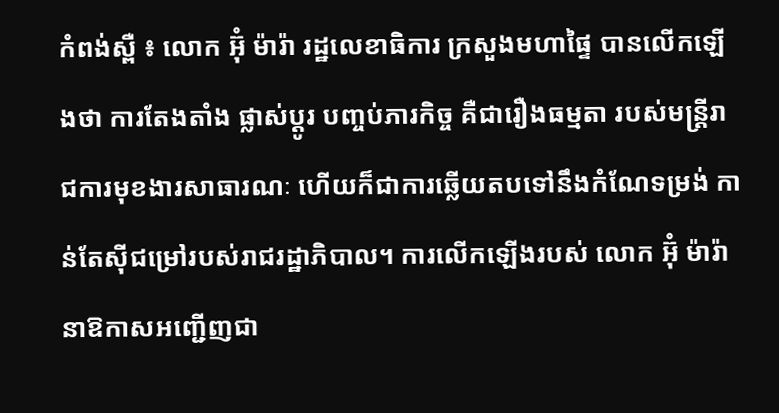កំពង់ស្ពឺ ៖ លោក អ៊ុំ ម៉ារ៉ា រដ្ឋលេខាធិការ ក្រសួងមហាផ្ទៃ បានលើកឡើងថា ការតែងតាំង ផ្លាស់ប្តូរ បញ្ចប់ភារកិច្ច គឺជារឿងធម្មតា របស់មន្ត្រីរាជការមុខងារសាធារណៈ ហើយក៏ជាការឆ្លើយតបទៅនឹងកំណែទម្រង់ កាន់តែស៊ីជម្រៅរបស់រាជរដ្ឋាភិបាល។ ការលើកឡើងរបស់ លោក អ៊ុំ ម៉ារ៉ា នាឱកាសអញ្ជើញជា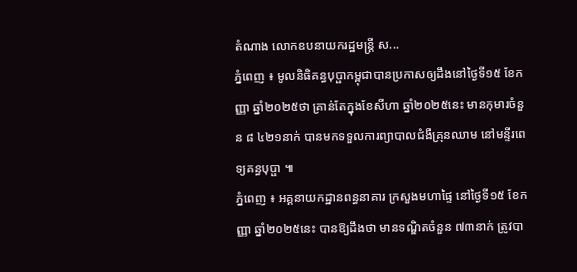តំណាង លោកឧបនាយករដ្ឋមន្រ្តី ស...
ភ្នំពេញ ៖ មូលនិធិគន្ធបុប្ផាកម្ពុជាបានប្រកាសឲ្យដឹងនៅថ្ងៃទី១៥ ខែកញ្ញា ឆ្នាំ២០២៥ថា គ្រាន់តែក្នុងខែសីហា ឆ្នាំ២០២៥នេះ មានកុមារចំនួន ៨ ៤២១នាក់ បានមកទទួលការព្យាបាលជំងឺគ្រុនឈាម នៅមន្ទីរពេទ្យគន្ធបុប្ផា ៕
ភ្នំពេញ ៖ អគ្គនាយកដ្ឋានពន្ធនាគារ ក្រសួងមហាផ្ទៃ នៅថ្ងៃទី១៥ ខែកញ្ញា ឆ្នាំ២០២៥នេះ បានឱ្យដឹងថា មានទណ្ឌិតចំនួន ៧៣នាក់ ត្រូវបា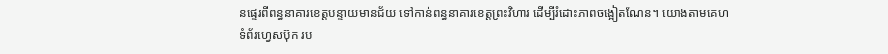នផ្ទេរពីពន្ធនាគារខេត្តបន្ទាយមានជ័យ ទៅកាន់ពន្ធនាគារខេត្តព្រះវិហារ ដើម្បីរំដោះភាពចង្អៀតណែន។ យោងតាមគេហទំព័រហ្វេសប៊ុក រប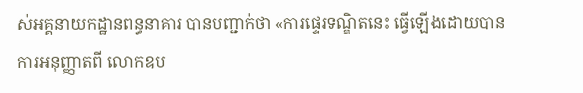ស់អគ្គនាយកដ្ឋានពន្ធនាគារ បានបញ្ជាក់ថា «ការផ្ទេរទណ្ឌិតនេះ ធ្វើឡើងដោយបានការអនុញ្ញាតពី លោកឧប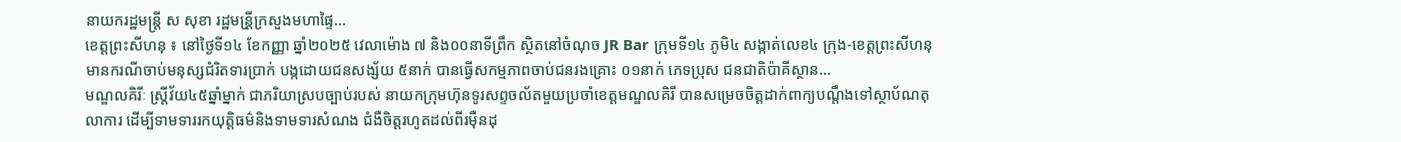នាយករដ្ឋមន្រ្តី ស សុខា រដ្ឋមន្រី្តក្រសួងមហាផ្ទៃ...
ខេត្តព្រះសីហនុ ៖ នៅថ្ងៃទី១៤ ខែកញ្ញា ឆ្នាំ២០២៥ វេលាម៉ោង ៧ និង០០នាទីព្រឹក ស្ថិតនៅចំណុច JR Bar ក្រុមទី១៤ ភូមិ៤ សង្កាត់លេខ៤ ក្រុង-ខេត្តព្រះសីហនុ មានករណីចាប់មនុស្សជំរិតទារប្រាក់ បង្កដោយជនសង្ស័យ ៥នាក់ បានធ្វើសកម្មភាពចាប់ជនរងគ្រោះ ០១នាក់ ភេទប្រុស ជនជាតិប៉ាគីស្ថាន...
មណ្ឌលគិរីៈ ស្ត្រីវ័យ៤៥ឆ្នាំម្នាក់ ជាភរិយាស្របច្បាប់របស់ នាយកក្រុមហ៊ុនទូរសព្ទចល័តមួយប្រចាំខេត្តមណ្ឌលគិរី បានសម្រេចចិត្តដាក់ពាក្យបណ្តឹងទៅស្ថាប័ណតុលាការ ដើម្បីទាមទាររកយុត្តិធម៌និងទាមទារសំណង ជំងឺចិត្តរហូតដល់ពីរម៉ឺនដុ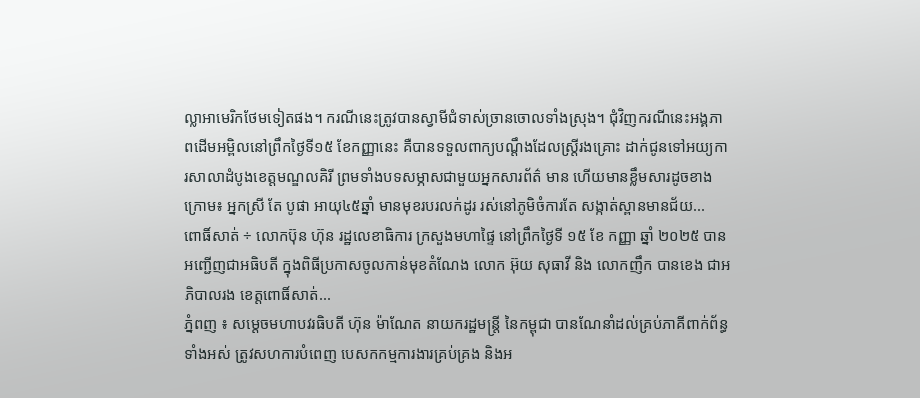ល្លាអាមេរិកថែមទៀតផង។ ករណីនេះត្រូវបានស្វាមីជំទាស់ច្រានចោលទាំងស្រុង។ ជុំវិញករណីនេះអង្គភាពដើមអម្ពិលនៅព្រឹកថ្ងៃទី១៥ ខែកញ្ញានេះ គឺបានទទួលពាក្យបណ្តឹងដែលស្ត្រីរងគ្រោះ ដាក់ជូនទៅអយ្យការសាលាដំបូងខេត្តមណ្ឌលគិរី ព្រមទាំងបទសម្ភាសជាមួយអ្នកសារព័ត៌ មាន ហើយមានខ្លឹមសារដូចខាងក្រោម៖ អ្នកស្រី តែ បូផា អាយុ៤៥ឆ្នាំ មានមុខរបរលក់ដូរ រស់នៅភូមិចំការតែ សង្កាត់ស្ពានមានជ័យ...
ពោធិ៍សាត់ ÷ លោកប៊ុន ហ៊ុន រដ្ឋលេខាធិការ ក្រសួងមហាផ្ទៃ នៅព្រឹកថ្ងៃទី ១៥ ខែ កញ្ញា ឆ្នាំ ២០២៥ បានអញ្ជើញជាអធិបតី ក្នុងពិធីប្រកាសចូលកាន់មុខតំណែង លោក អ៊ុយ សុធាវី និង លោកញឹក បានខេង ជាអភិបាលរង ខេត្តពោធិ៍សាត់...
ភ្នំពញ ៖ សម្តេចមហាបវរធិបតី ហ៊ុន ម៉ាណែត នាយករដ្ឋមន្ត្រី នៃកម្ពុជា បានណែនាំដល់គ្រប់ភាគីពាក់ព័ន្ធទាំងអស់ ត្រូវសហការបំពេញ បេសកកម្មការងារគ្រប់គ្រង និងអ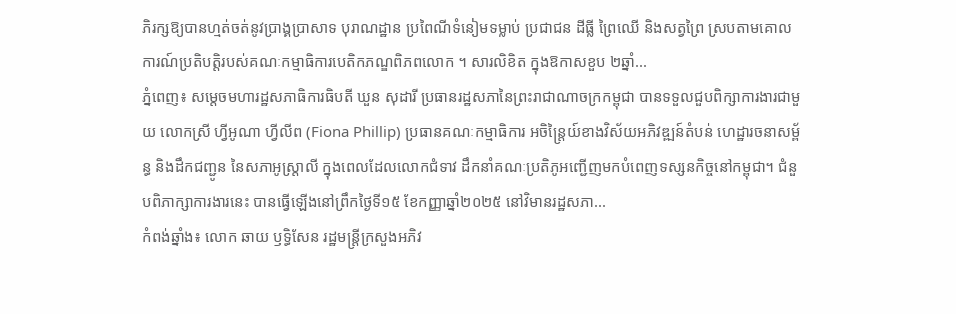ភិរក្សឱ្យបានហ្មត់ចត់នូវប្រាង្គប្រាសាទ បុរាណដ្ឋាន ប្រពៃណីទំនៀមទម្លាប់ ប្រជាជន ដីធ្លី ព្រៃឈើ និងសត្វព្រៃ ស្របតាមគោលការណ៍ប្រតិបត្តិរបស់គណៈកម្មាធិការបេតិកភណ្ឌពិភពលោក ។ សារលិខិត ក្នុងឱកាសខួប ២ឆ្នាំ...
ភ្នំពេញ៖ សម្តេចមហារដ្ឋសភាធិការធិបតី ឃួន សុដារី ប្រធានរដ្ឋសភានៃព្រះរាជាណាចក្រកម្ពុជា បានទទួលជួបពិក្សាការងារជាមួយ លោកស្រី ហ្វីអូណា ហ្វីលីព (Fiona Phillip) ប្រធានគណៈកម្មាធិការ អចិន្ត្រៃយ៍ខាងវិស័យអភិវឌ្ឍន៍តំបន់ ហេដ្ឋារចនាសម្ព័ន្ធ និងដឹកជញ្ជូន នៃសភាអូស្រ្តាលី ក្នុងពេលដែលលោកជំទាវ ដឹកនាំគណៈប្រតិភូអញ្ជើញមកបំពេញទស្សនកិច្ចនៅកម្ពុជា។ ជំនួបពិភាក្សាការងារនេះ បានធ្វើឡើងនៅព្រឹកថ្ងៃទី១៥ ខែកញ្ញាឆ្នាំ២០២៥ នៅវិមានរដ្ឋសភា...
កំពង់ឆ្នាំង៖ លោក ឆាយ ឫទ្ធិសែន រដ្ឋមន្ដ្រីក្រសួងអភិវ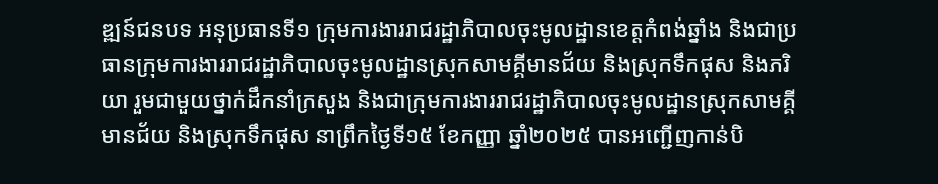ឌ្ឍន៍ជនបទ អនុប្រធានទី១ ក្រុមការងាររាជរដ្ឋាភិបាលចុះមូលដ្ឋានខេត្តកំពង់ឆ្នាំង និងជាប្រធានក្រុមការងាររាជរដ្ឋាភិបាលចុះមូលដ្ឋានស្រុកសាមគ្គីមានជ័យ និងស្រុកទឹកផុស និងភរិយា រួមជាមួយថ្នាក់ដឹកនាំក្រសួង និងជាក្រុមការងាររាជរដ្ឋាភិបាលចុះមូលដ្ឋានស្រុកសាមគ្គីមានជ័យ និងស្រុកទឹកផុស នាព្រឹកថ្ងៃទី១៥ ខែកញ្ញា ឆ្នាំ២០២៥ បានអញ្ជើញកាន់បិ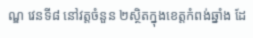ណ្ឌ វេនទី៨ នៅវត្តចំនួន ២ស្ថិតក្នុងខេត្តកំពង់ឆ្នាំង ដែ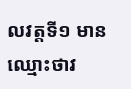លវត្តទី១ មានឈ្មោះថាវ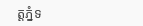ត្តភ្នំទ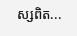ស្សពិត...